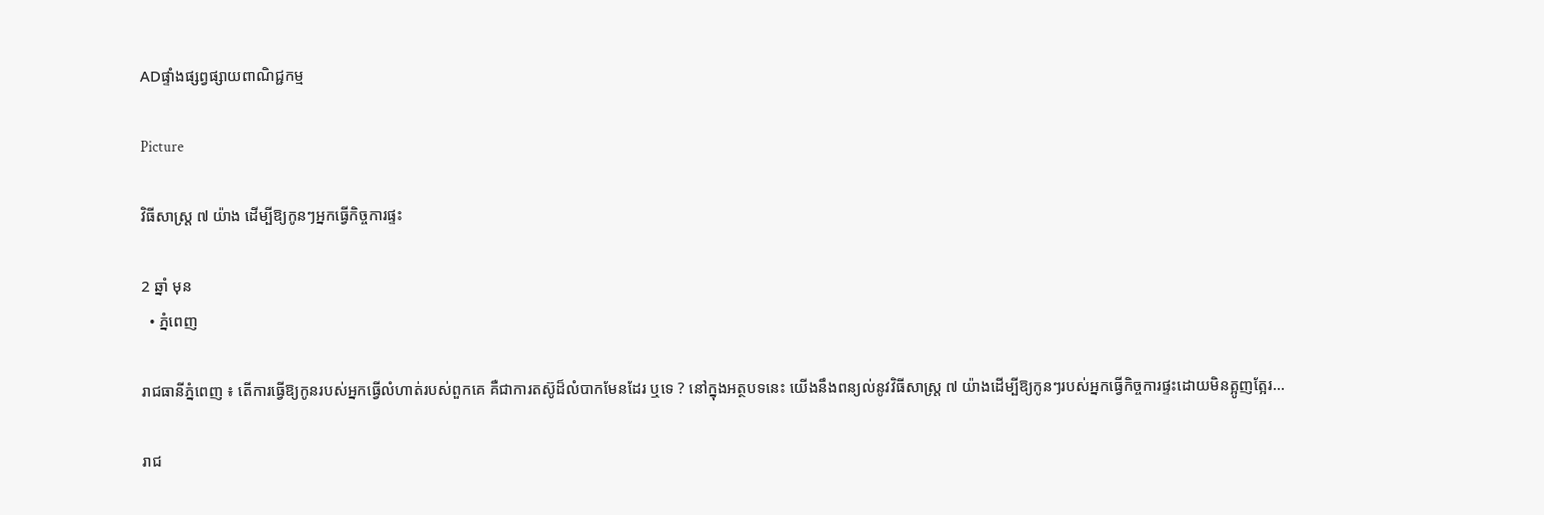ADផ្ទាំងផ្សព្វផ្សាយពាណិជ្ជកម្ម

Picture

វិធីសាស្ត្រ ៧ យ៉ាង ដើម្បីឱ្យកូនៗអ្នកធ្វើកិច្ចការផ្ទះ

2 ឆ្នាំ មុន
  • ភ្នំពេញ

រាជធានីភ្នំពេញ ៖ តើការធ្វើឱ្យកូនរបស់អ្នកធ្វើលំហាត់របស់ពួកគេ គឺជាការតស៊ូដ៏លំបាកមែនដែរ ឬទេ ? នៅក្នុងអត្ថបទនេះ យើងនឹងពន្យល់នូវវិធីសាស្រ្ត ៧ យ៉ាងដើម្បីឱ្យកូនៗរបស់អ្នកធ្វើកិច្ចការផ្ទះដោយមិនត្អូញត្អែរ…

រាជ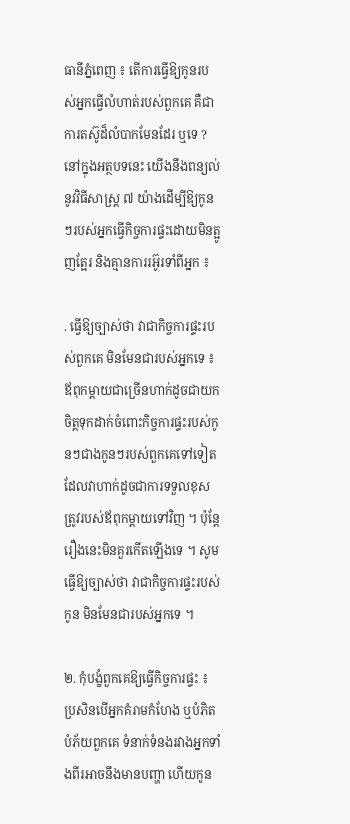ធានីភ្នំពេញ ៖ តើការធ្វើឱ្យកូនរបស់អ្នកធ្វើលំហាត់របស់ពួកគេ គឺជាការតស៊ូដ៏លំបាកមែនដែរ ឬទេ ? នៅក្នុងអត្ថបទនេះ យើងនឹងពន្យល់នូវវិធីសាស្រ្ត ៧ យ៉ាងដើម្បីឱ្យកូនៗរបស់អ្នកធ្វើកិច្ចការផ្ទះដោយមិនត្អូញត្អែរ និងគ្មានការរអ៊ូរទាំពីអ្នក ៖

. ធ្វើឱ្យច្បាស់ថា វាជាកិច្ចការផ្ទះរបស់ពួកគេ មិនមែនជារបស់អ្នកទេ ៖ ឪពុកម្តាយជាច្រើនហាក់ដូចជាយកចិត្តទុកដាក់ចំពោះកិច្ចការផ្ទះរបស់កូនៗជាងកូនៗរបស់ពួកគេទៅទៀត ដែលវាហាក់ដូចជាការទទួលខុសត្រូវរបស់ឪពុកម្តាយទៅវិញ ។ ប៉ុន្តែរឿងនេះមិនគួរកើតឡើងទេ ។ សូមធ្វើឱ្យច្បាស់ថា វាជាកិច្ចការផ្ទះរបស់កូន មិនមែនជារបស់អ្នកទេ ។

២. កុំបង្ខំពួកគេឱ្យធ្វើកិច្ចការផ្ទះ ៖ ប្រសិនបើអ្នកគំរាមកំហែង ឬបំភិតបំភ័យពួកគេ ទំនាក់ទំនងរវាងអ្នកទាំងពីរអាចនឹងមានបញ្ហា ហើយកូន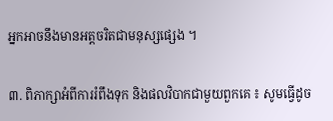អ្នកអាចនឹងមានអត្តចរិតជាមនុស្សផ្សេង ។

៣. ពិភាក្សាអំពីការរំពឹងទុក និងផលវិបាកជាមួយពួកគេ ៖ សូមធ្វើដូច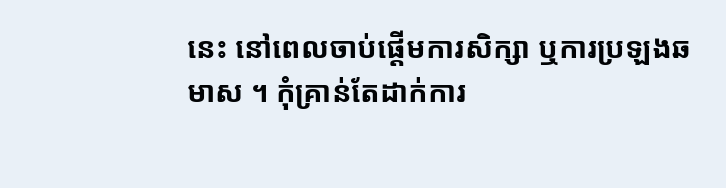នេះ នៅពេលចាប់ផ្តើមការសិក្សា ឬការប្រឡងឆមាស ។ កុំគ្រាន់តែដាក់ការ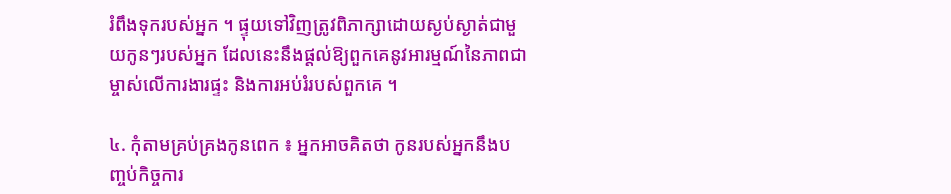រំពឹងទុករបស់អ្នក ។ ផ្ទុយទៅវិញត្រូវពិភាក្សាដោយស្ងប់ស្ងាត់ជាមួយកូនៗរបស់អ្នក ដែលនេះនឹងផ្តល់ឱ្យពួកគេនូវអារម្មណ៍នៃភាពជាម្ចាស់លើការងារផ្ទះ និងការអប់រំរបស់ពួកគេ ។

៤. កុំតាមគ្រប់គ្រងកូនពេក ៖ អ្នកអាចគិតថា កូនរបស់អ្នកនឹងបញ្ចប់កិច្ចការ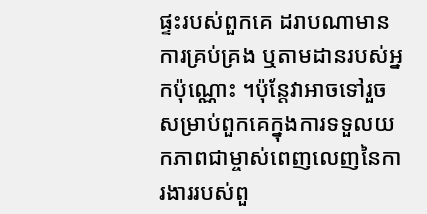ផ្ទះរបស់ពួកគេ ដរាបណាមានការគ្រប់គ្រង ឬតាមដានរបស់អ្នកប៉ុណ្ណោះ ។ប៉ុន្តែវាអាចទៅរួចសម្រាប់ពួកគេក្នុងការទទួលយកភាពជាម្ចាស់ពេញលេញនៃការងាររបស់ពួ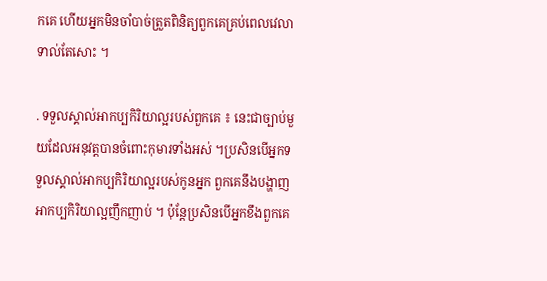កគេ ហើយអ្នកមិនចាំបាច់ត្រួតពិនិត្យពួកគេគ្រប់ពេលវេលាទាល់តែសោះ ។

. ទទួលស្គាល់អាកប្បកិរិយាល្អរបស់ពួកគេ ៖ នេះជាច្បាប់មួយដែលអនុវត្តបានចំពោះកុមារទាំងអស់ ។ប្រសិនបើអ្នកទទួលស្គាល់អាកប្បកិរិយាល្អរបស់កូនអ្នក ពួកគេនឹងបង្ហាញអាកប្បកិរិយាល្អញឹកញាប់ ។ ប៉ុន្តែប្រសិនបើអ្នកខឹងពួកគេ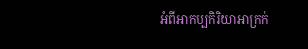អំពីអាកប្បកិរិយាអាក្រក់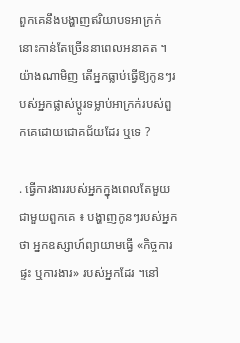ពួកគេនឹងបង្ហាញឥរិយាបទអាក្រក់នោះកាន់តែច្រើននាពេលអនាគត ។យ៉ាងណាមិញ តើអ្នកធ្លាប់ធ្វើឱ្យកូនៗរបស់អ្នកផ្លាស់ប្តូរទម្លាប់អាក្រក់របស់ពួកគេដោយជោគជ័យដែរ ឬទេ ?

. ធ្វើការងាររបស់អ្នកក្នុងពេលតែមួយជាមួយពួកគេ ៖ បង្ហាញកូនៗរបស់អ្នកថា អ្នកឧស្សាហ៍ព្យាយាមធ្វើ «កិច្ចការផ្ទះ ឬការងារ» របស់អ្នកដែរ ។នៅ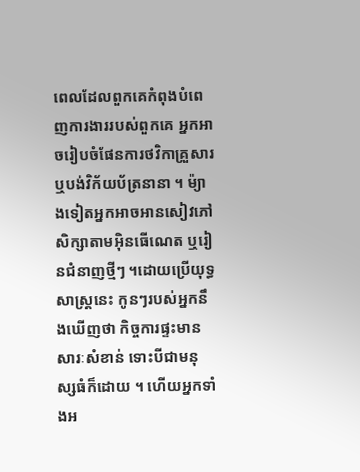ពេលដែលពួកគេកំពុងបំពេញការងាររបស់ពួកគេ អ្នកអាចរៀបចំផែនការថវិកាគ្រួសារ ឬបង់វិក័យប័ត្រនានា ។ ម៉្យាងទៀតអ្នកអាចអានសៀវភៅ សិក្សាតាមអ៊ិនធើណេត ឬរៀនជំនាញថ្មីៗ ។ដោយប្រើយុទ្ធសាស្រ្តនេះ កូនៗរបស់អ្នកនឹងឃើញថា កិច្ចការផ្ទះមានសារៈសំខាន់ ទោះបីជាមនុស្សធំក៏ដោយ ។ ហើយអ្នកទាំងអ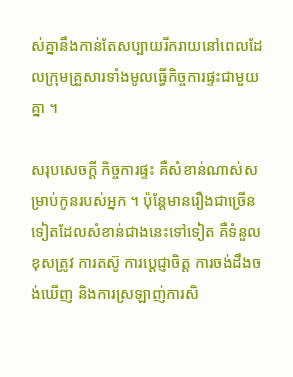ស់គ្នានឹងកាន់តែសប្បាយរីករាយនៅពេលដែលក្រុមគ្រួសារទាំងមូលធ្វើកិច្ចការផ្ទះជាមួយគ្នា ។

សរុបសេចក្តី កិច្ចការផ្ទះ គឺសំខាន់ណាស់សម្រាប់កូនរបស់អ្នក ។ ប៉ុន្តែមានរឿងជាច្រើនទៀតដែលសំខាន់ជាងនេះទៅទៀត គឺទំនួលខុសត្រូវ ការតស៊ូ ការប្តេជ្ញាចិត្ត ការចង់ដឹងចង់ឃើញ និងការស្រឡាញ់ការសិ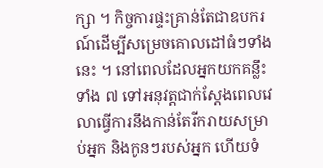ក្សា ។ កិច្ចការផ្ទះគ្រាន់តែជាឧបករណ៍ដើម្បីសម្រេចគោលដៅធំៗទាំងនេះ ។ នៅពេលដែលអ្នកយកគន្លឹះទាំង ៧ ទៅអនុវត្តជាក់ស្តែងពេលវេលាធ្វើការនឹងកាន់តែរីករាយសម្រាប់អ្នក និងកូនៗរបស់អ្នក ហើយទំ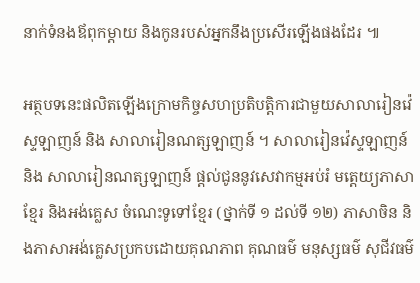នាក់ទំនងឪពុកម្តាយ និងកូនរបស់អ្នកនឹងប្រសើរឡើងផងដែរ ៕

អត្ថបទនេះផលិតឡើងក្រោមកិច្ចសហប្រតិបត្តិការជាមួយសាលារៀនវ៉េស្ទឡាញន៍ និង សាលារៀនណត្សឡាញន៍ ។ សាលារៀនវ៉េស្ទឡាញន៍ និង សាលារៀនណត្សឡាញន៍ ផ្តល់ជូននូវសេវាកម្មអប់រំ មត្តេយ្យភាសាខែ្មរ និងអង់គ្លេស ចំណេះទូទៅខ្មែរ (ថ្នាក់ទី ១ ដល់ទី ១២) ភាសាចិន និងភាសាអង់គ្លេសប្រកបដោយគុណភាព គុណធម៌ មនុស្សធម៌ សុជីវធម៌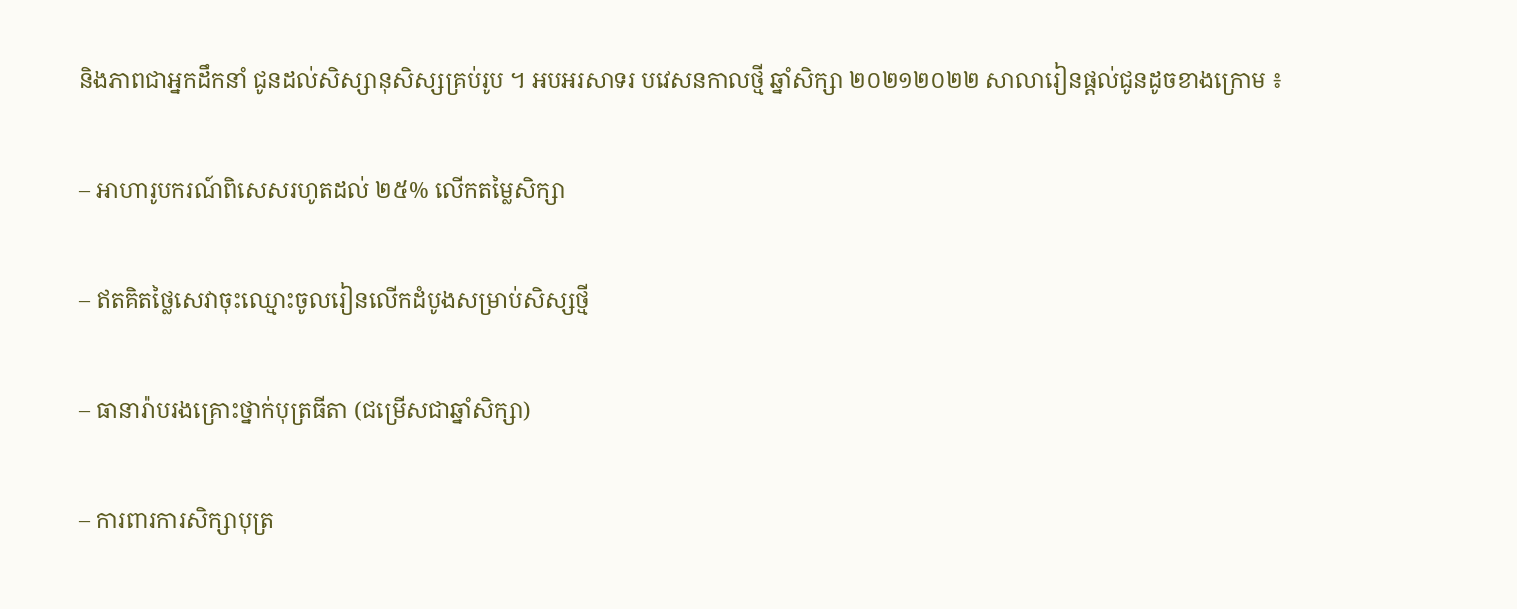និងភាពជាអ្នកដឹកនាំ ជូនដល់សិស្សានុសិស្សគ្រប់រូប ។ អបអរសាទរ បវេសនកាលថ្មី ឆ្នាំសិក្សា ២០២១២០២២ សាលារៀនផ្តល់ជូនដូចខាងក្រោម ៖

– អាហារូបករណ៍ពិសេសរហូតដល់ ២៥% លើកតម្លៃសិក្សា

– ឥតគិតថ្លៃសេវាចុះឈ្មោះចូលរៀនលើកដំបូងសម្រាប់សិស្សថ្មី

– ធានារ៉ាបរងគ្រោះថ្នាក់បុត្រធីតា (ជម្រើសជាឆ្នាំសិក្សា)

– ការពារការសិក្សាបុត្រ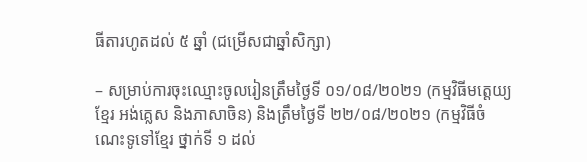ធីតារហូតដល់ ៥ ឆ្នាំ (ជម្រើសជាឆ្នាំសិក្សា)

– សម្រាប់ការចុះឈ្មោះចូលរៀនត្រឹមថ្ងៃទី ០១/០៨/២០២១ (កម្មវិធីមត្តេយ្យខ្មែរ អង់គ្លេស និងភាសាចិន) និងត្រឹមថ្ងៃទី ២២/០៨/២០២១ (កម្មវិធីចំណេះទូទៅខ្មែរ ថ្នាក់ទី ១ ដល់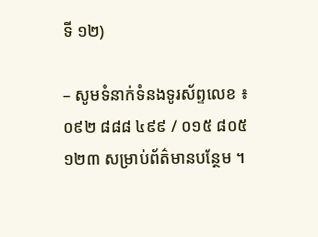ទី ១២)

– សូមទំនាក់ទំនងទូរស័ព្ទលេខ ៖ ០៩២ ៨៨៨ ៤៩៩ / ០១៥ ៨០៥ ១២៣ សម្រាប់ព័ត៌មានបន្ថែម ។